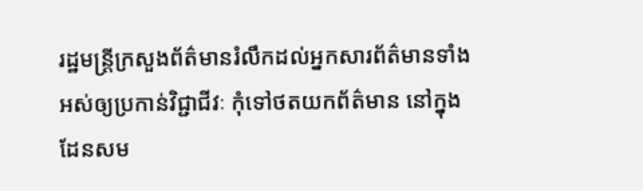រដ្ឋមន្ត្រីក្រសួងព័ត៌មានរំលឹកដល់អ្នកសារព័ត៌មានទាំងអស់ឲ្យប្រកាន់វិជ្ជាជីវៈ កុំទៅថតយកព័ត៌មាន នៅក្នុងដែនសម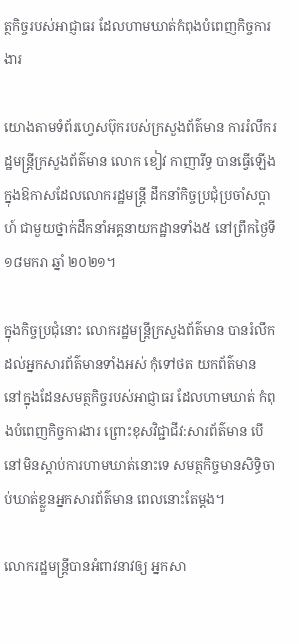ត្ថកិច្ចរបស់អាជ្ញាធរ ដែលហាមឃាត់កំពុងបំពេញកិច្ចការងារ

យោងតាមទំព័រហ្វេសប៊ុករបស់ក្រសួងព័ត៌មាន ការរំលឹករដ្ឋមន្ត្រីក្រសួងព័ត៌មាន លោក ខៀវ កាញារីទ្ធ បានធ្វើឡើងក្នុងឱកាសដែលលោករដ្ឋមន្ត្រី ដឹកនាំកិច្ចប្រជុំប្រចាំសប្ដាហ៍ ជាមួយថ្នាក់ដឹកនាំអគ្គនាយកដ្ឋានទាំង៥ នៅព្រឹកថ្ងៃទី១៨មករា ឆ្នាំ ២០២១។

ក្នុងកិច្ចប្រជុំនោះ លោករដ្ឋមន្ត្រីក្រសួងព័ត៌មាន បានរំលឹកដល់អ្នកសារព័ត៌មានទាំងអស់ កុំទៅថត យកព័ត៌មាន នៅក្នុងដែនសមត្ថកិច្ចរបស់អាជ្ញាធរ ដែលហាមឃាត់ កំពុងបំពេញកិច្ចការងារ ព្រោះខុសវិជ្ជាជីវ:សារព័ត៌មាន បើនៅមិនស្តាប់ការហាមឃាត់នោះទេ សមត្ថកិច្ចមានសិទ្ធិចាប់ឃាត់ខ្លួនអ្នកសារព័ត៌មាន ពេលនោះតែម្តង។

លោករដ្ឋមន្ត្រីបានអំពាវនាវឲ្យ អ្នកសា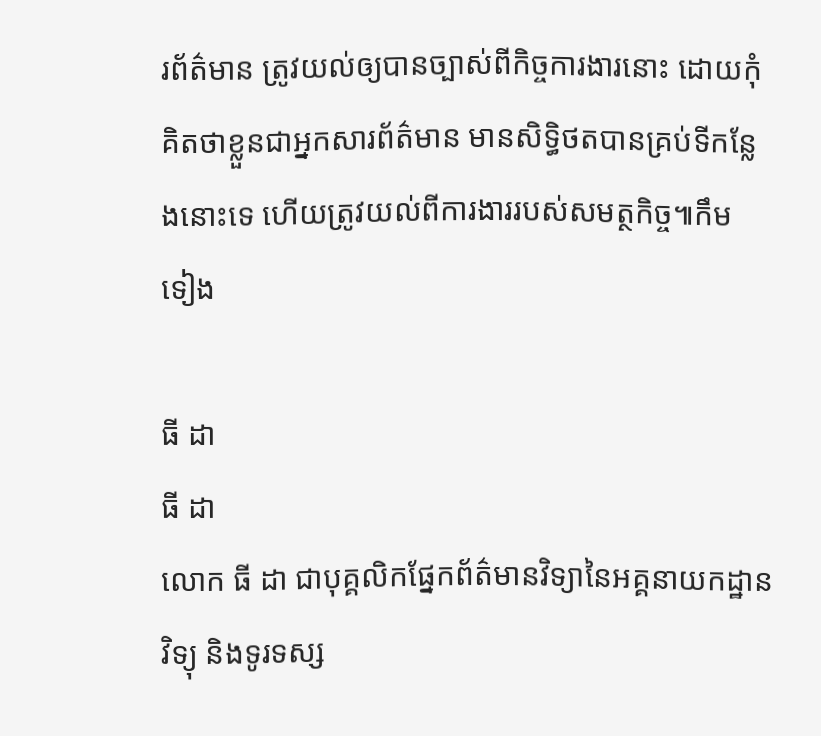រព័ត៌មាន ត្រូវយល់ឲ្យបានច្បាស់ពីកិច្ចការងារនោះ ដោយកុំគិតថាខ្លួនជាអ្នកសារព័ត៌មាន មានសិទ្ធិថតបានគ្រប់ទីកន្លែងនោះទេ ហើយត្រូវយល់ពីការងាររបស់សមត្ថកិច្ច៕កឹម ទៀង

ធី ដា
ធី ដា
លោក ធី ដា ជាបុគ្គលិកផ្នែកព័ត៌មានវិទ្យានៃអគ្គនាយកដ្ឋានវិទ្យុ និងទូរទស្ស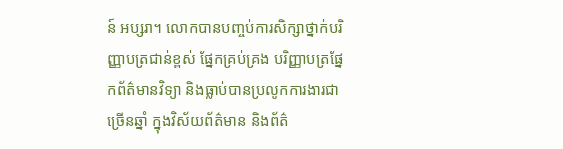ន៍ អប្សរា។ លោកបានបញ្ចប់ការសិក្សាថ្នាក់បរិញ្ញាបត្រជាន់ខ្ពស់ ផ្នែកគ្រប់គ្រង បរិញ្ញាបត្រផ្នែកព័ត៌មានវិទ្យា និងធ្លាប់បានប្រលូកការងារជាច្រើនឆ្នាំ ក្នុងវិស័យព័ត៌មាន និងព័ត៌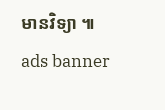មានវិទ្យា ៕
ads banner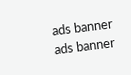ads banner
ads banner